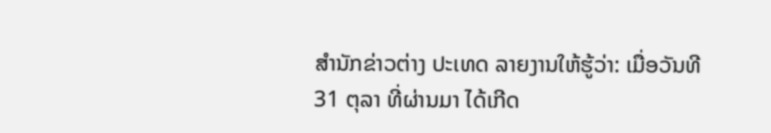ສຳນັກຂ່າວຕ່າງ ປະເທດ ລາຍງານໃຫ້ຮູ້ວ່າ: ເມື່ອວັນທີ 31 ຕຸລາ ທີ່ຜ່ານມາ ໄດ້ເກີດ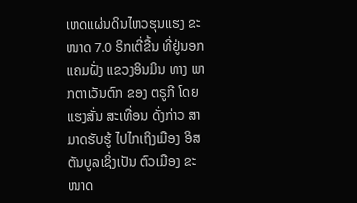ເຫດແຜ່ນດິນໄຫວຮຸນແຮງ ຂະໜາດ 7.0 ຣິກເຕີ່ຂື້ນ ທີ່ຢູ່ນອກແຄມຝັ່ງ ແຂວງອິນມິນ ທາງ ພາກຕາເວັນຕົກ ຂອງ ຕຣູກີ ໂດຍແຮງສັ່ນ ສະເທື່ອນ ດັ່ງກ່າວ ສາມາດຮັບຮູ້ ໄປໄກເຖິງເມືອງ ອິສຕັນບູລເຊິ່ງເປັນ ຕົວເມືອງ ຂະໜາດ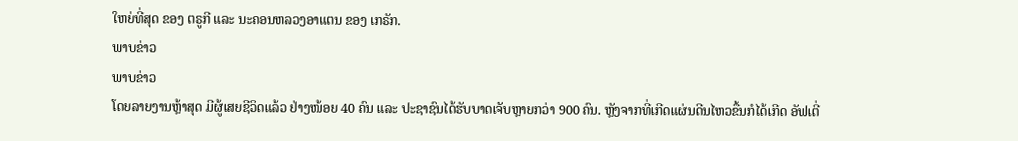ໃຫຍ່ທີ່ສຸດ ຂອງ ຕຣູກີ ແລະ ນະຄອນຫລວງອາແຕນ ຂອງ ເກຣັກ.
ພາບຂ່າວ
ພາບຂ່າວ
ໂດຍລາຍງານຫຼ້າສຸດ ມີຜູ້ເສຍຊີວິດແລ້ວ ຢ່າງໜ້ອຍ 40 ຄົນ ແລະ ປະຊາຊົນໄດ້ຮັບບາດເຈັບຫຼາຍກວ່າ 900 ຄົນ. ຫຼັງຈາກທີ່ເກີດແຜ່ນດີນໄຫວຂື້ນກໍໄດ້ເກີດ ອັຟເຕີ່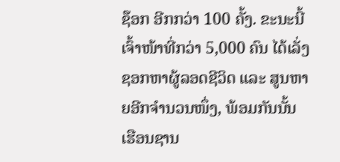ຊ໊ອກ ອີກກວ່າ 100 ຄັ້ງ. ຂະນະນີ້ເຈົ້າໜ້າທີ່ກວ່າ 5,000 ຄົນ ໄດ້ເລັ່ງຊອກຫາຜູ້ລອດຊີວິດ ແລະ ສູນຫາຍອີກຈຳນວນໜຶ່ງ, ພ້ອມກັນນັ້ນ ເຮືອນຊານ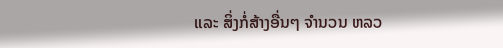ແລະ ສິ່ງກໍ່ສ້າງອື່ນໆ ຈຳນວນ ຫລວ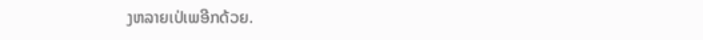ງຫລາຍເປ່ເພອີກດ້ວຍ.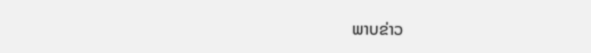ພາບຂ່າວ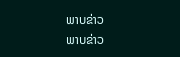ພາບຂ່າວ
ພາບຂ່າວ